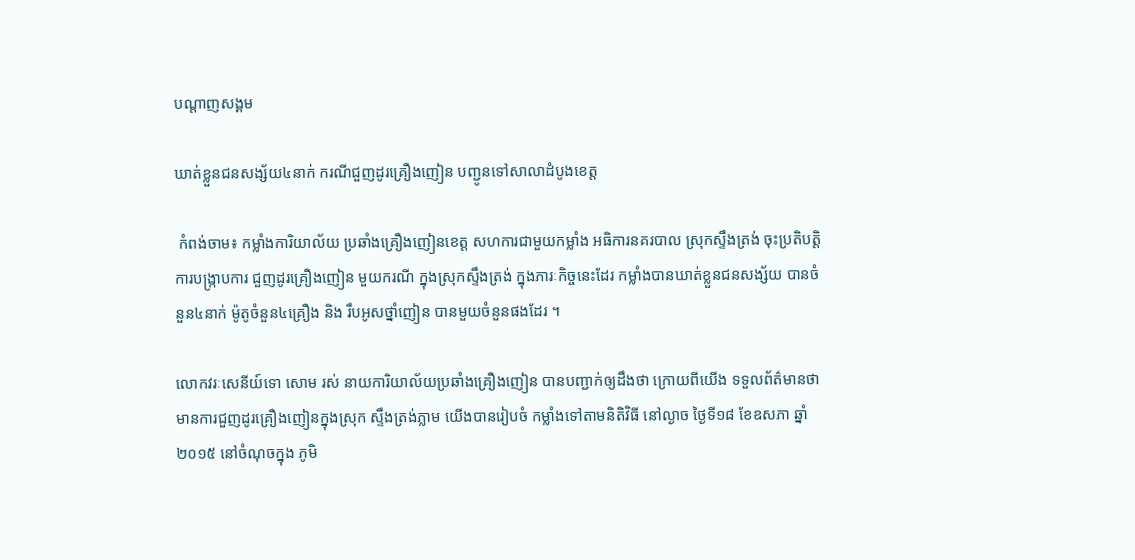បណ្តាញសង្គម

ឃាត់ខ្លួនជនសង្ស័យ៤នាក់ ករណីជួញដូរគ្រឿងញៀន បញ្ជូនទៅសាលាដំបូងខេត្ត

 កំពង់ចាម៖ កម្លាំងការិយាល័យ ប្រឆាំងគ្រឿងញៀនខេត្ត សហការជាមួយកម្លាំង អធិការនគរបាល ស្រុកស្ទឹងត្រង់ ចុះប្រតិបត្តិការបង្ក្រាបការ ជួញដូរគ្រឿងញៀន មួយករណី ក្នុងស្រុកស្ទឹងត្រង់ ក្នុងភារៈកិច្ចនេះដែរ កម្លាំងបានឃាត់ខ្លួនជនសង្ស័យ បានចំនួន៤នាក់ ម៉ូតូចំនួន៤គ្រឿង និង រឹបអូសថ្នាំញៀន បានមួយចំនួនផងដែរ ។

លោកវរៈសេនីយ៍ទោ សោម រស់ នាយការិយាល័យប្រឆាំងគ្រឿងញៀន បានបញ្ជាក់ឲ្យដឹងថា ក្រោយពីយើង ទទួលព័ត៌មានថា មានការជួញដូរគ្រឿងញៀនក្នុងស្រុក ស្ទឹងត្រង់ភ្លាម យើងបានរៀបចំ កម្លាំងទៅតាមនិតិវិធី នៅល្ងាច ថ្ងៃទី១៨ ខែឧសភា ឆ្នាំ២០១៥ នៅចំណុចក្នុង ភូមិ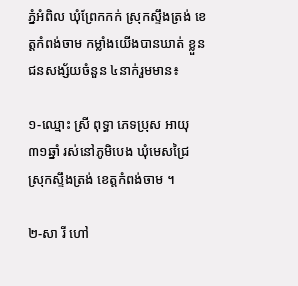ភ្នំអំពិល ឃុំព្រែកកក់ ស្រុកស្ទឹងត្រង់ ខេត្តកំពង់ចាម កម្លាំងយើងបានឃាត់ ខ្លួនជនសង្ស័យចំនួន ៤នាក់រួមមាន៖

១-ឈ្មោះ ស្រី ពុទ្ធា ភេទប្រុស អាយុ៣១ឆ្នាំ រស់នៅភូមិបេង ឃុំមេសជ្រៃ ស្រុកស្ទឹងត្រង់ ខេត្តកំពង់ចាម ។

២-សា រី ហៅ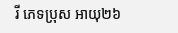រី ភេទប្រុស អាយុ២៦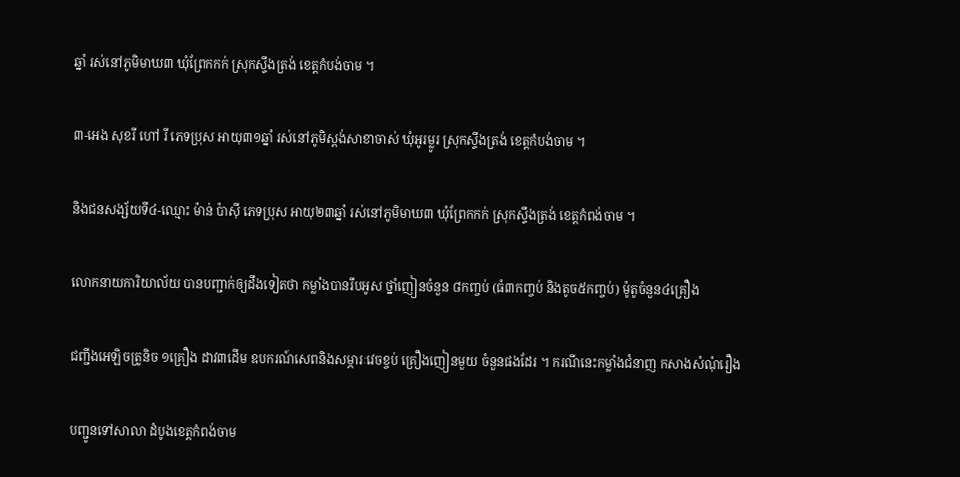ឆ្នាំ រស់នៅភូមិមាឃ៣ ឃុំព្រែកកក់ ស្រុកស្ទឹងត្រង់ ខេត្តកំបង់ចាម ។

៣-អេង សុខរី ហៅ រី ភេទប្រុស អាយុ៣១ឆ្នាំ រស់នៅភូមិស្ពង់សាខាចាស់ ឃុំអូរម្លូរ ស្រុកស្ទឹងត្រង់ ខេត្តកំបង់ចាម ។

និងជនសង្ស័យទី៤-ឈ្មោះ ម៉ាន់ ប៉ាស៊ី ភេទប្រុស អាយុ២៣ឆ្នាំ រស់នៅភូមិមាឃ៣ ឃុំព្រែកកក់ ស្រុកស្ទឹងត្រង់ ខេត្តកំពង់ចាម ។

លោកនាយការិយាល័យ បានបញ្ជាក់ឲ្យដឹងទៀតថា កម្លាំងបានរឹបអូស ថ្នាំញៀនចំនួន ៨កញ្ចប់ (ធំ៣កញ្ចប់ និងតូច៥កញ្ចប់) ម៉ូតូចំនួន៤គ្រឿង

ជញ្ជីងអេឡិចត្រូនិច ១គ្រឿង ដាវ៣ដើម ឧបករណ៍សេពនិងសម្ភារៈវេចខ្ចប់ គ្រឿងញៀនមួយ ចំនួនផងដែរ ។ ករណីនេះកម្លាំងជំនាញ កសាងសំណុំរឿង

បញ្ជូនទៅសាលា ដំបូងខេត្តកំពង់ចាម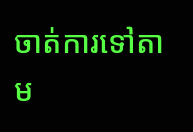ចាត់ការទៅតាម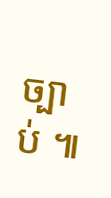ច្បាប់ ៕